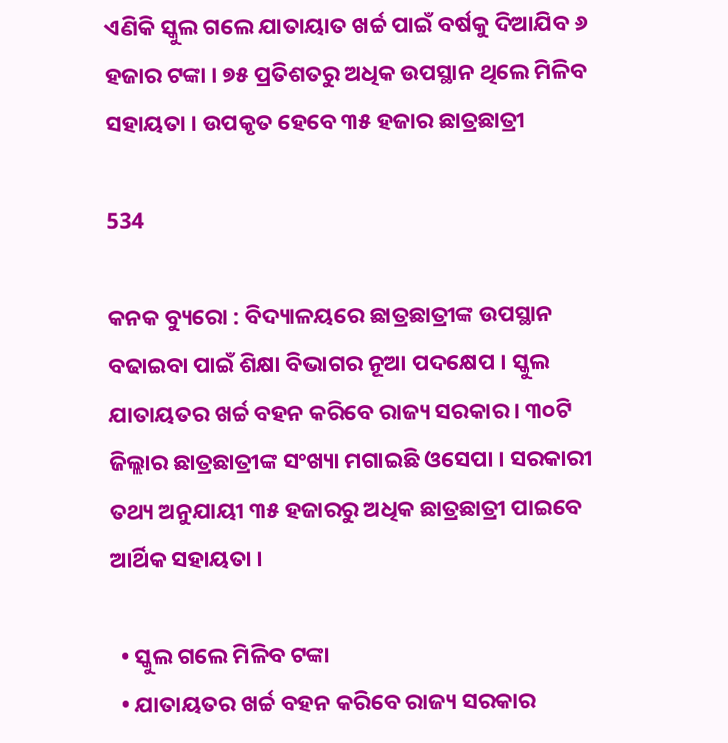ଏଣିକି ସ୍କୁଲ ଗଲେ ଯାତାୟାତ ଖର୍ଚ୍ଚ ପାଇଁ ବର୍ଷକୁ ଦିଆଯିବ ୬ ହଜାର ଟଙ୍କା । ୭୫ ପ୍ରତିଶତରୁ ଅଧିକ ଉପସ୍ଥାନ ଥିଲେ ମିଳିବ ସହାୟତା । ଉପକୃତ ହେବେ ୩୫ ହଜାର ଛାତ୍ରଛାତ୍ରୀ

534

କନକ ବ୍ୟୁରୋ : ବିଦ୍ୟାଳୟରେ ଛାତ୍ରଛାତ୍ରୀଙ୍କ ଉପସ୍ଥାନ ବଢାଇବା ପାଇଁ ଶିକ୍ଷା ବିଭାଗର ନୂଆ ପଦକ୍ଷେପ । ସ୍କୁଲ ଯାତାୟତର ଖର୍ଚ୍ଚ ବହନ କରିବେ ରାଜ୍ୟ ସରକାର । ୩୦ଟି ଜିଲ୍ଲାର ଛାତ୍ରଛାତ୍ରୀଙ୍କ ସଂଖ୍ୟା ମଗାଇଛି ଓସେପା । ସରକାରୀ ତଥ୍ୟ ଅନୁଯାୟୀ ୩୫ ହଜାରରୁ ଅଧିକ ଛାତ୍ରଛାତ୍ରୀ ପାଇବେ ଆର୍ଥିକ ସହାୟତା ।

  • ସ୍କୁଲ ଗଲେ ମିଳିବ ଟଙ୍କା
  • ଯାତାୟତର ଖର୍ଚ୍ଚ ବହନ କରିବେ ରାଜ୍ୟ ସରକାର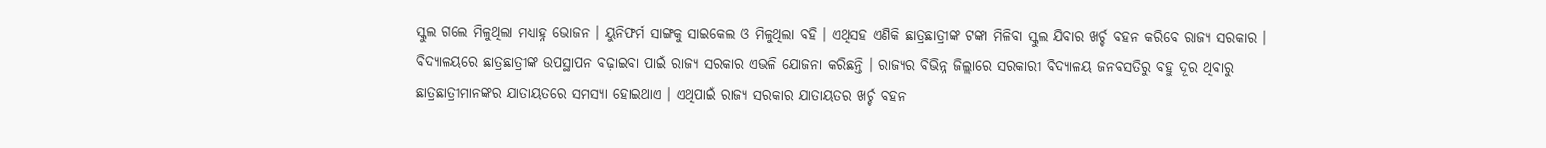ସ୍କୁଲ ଗଲେ ମିଳୁଥିଲା ମଧ୍ୟାହ୍ନ ଭୋଜନ । ୟୁନିଫର୍ମ ସାଙ୍ଗକୁ ସାଇକେଲ ଓ ମିଳୁଥିଲା ବହି । ଏଥିସହ ଏଣିକି ଛାତ୍ରଛାତ୍ରୀଙ୍କ ଟଙ୍କା ମିଳିବା ସ୍କୁଲ ଯିବାର ଖର୍ଚ୍ଚ ବହନ କରିବେ ରାଜ୍ୟ ସରକାର । ବିଦ୍ୟାଳୟରେ ଛାତ୍ରଛାତ୍ରୀଙ୍କ ଉପସ୍ଥାପନ ବଢ଼ାଇବା ପାଇଁ ରାଜ୍ୟ ସରକାର ଏଭଳି ଯୋଜନା କରିଛନ୍ତି । ରାଜ୍ୟର ବିଭିନ୍ନ ଜିଲ୍ଲାରେ ସରକାରୀ ବିଦ୍ୟାଳୟ ଜନବସତିରୁ ବହୁ ଦୂର ଥିବାରୁ ଛାତ୍ରଛାତ୍ରୀମାନଙ୍କର ଯାତାୟତରେ ସମସ୍ୟା ହୋଇଥାଏ । ଏଥିପାଇଁ ରାଜ୍ୟ ସରକାର ଯାତାୟତର ଖର୍ଚ୍ଚ ବହନ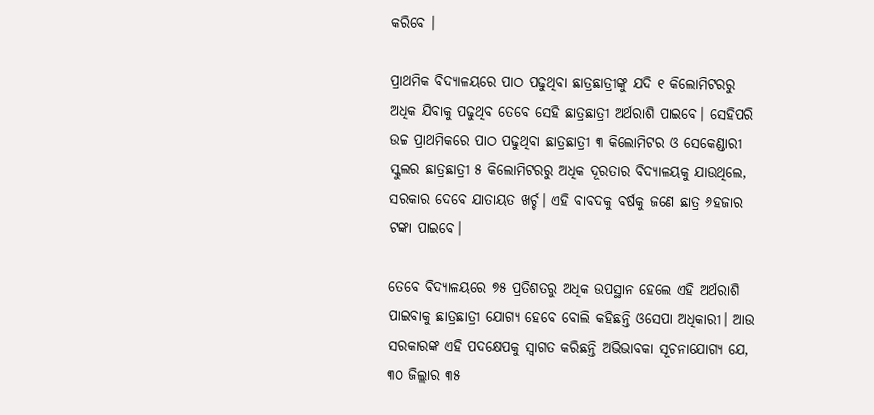କରିବେ ।

ପ୍ରାଥମିକ ବିଦ୍ୟାଳୟରେ ପାଠ ପଢୁଥିବା ଛାତ୍ରଛାତ୍ରୀଙ୍କୁ ଯଦି ୧ କିଲୋମିଟରରୁ ଅଧିକ ଯିବାକୁ ପଢୁଥିବ ତେବେ ସେହି ଛାତ୍ରଛାତ୍ରୀ ଅର୍ଥରାଶି ପାଇବେ। ସେହିପରି ଉଚ୍ଚ ପ୍ରାଥମିକରେ ପାଠ ପଢୁଥିବା ଛାତ୍ରଛାତ୍ରୀ ୩ କିଲୋମିଟର ଓ ସେକେଣ୍ଡାରୀ ସ୍କୁଲର ଛାତ୍ରଛାତ୍ରୀ ୫ କିଲୋମିଟରରୁ ଅଧିକ ଦୂରତାର ବିଦ୍ୟାଳୟକୁ ଯାଉଥିଲେ, ସରକାର ଦେବେ ଯାତାୟତ ଖର୍ଚ୍ଚ। ଏହି ବାବଦକୁ ବର୍ଷକୁ ଜଣେ ଛାତ୍ର ୬ହଜାର ଟଙ୍କା ପାଇବେ।

ତେବେ ବିଦ୍ୟାଳୟରେ ୭୫ ପ୍ରତିଶତରୁ ଅଧିକ ଉପସ୍ଥାନ ହେଲେ ଏହି ଅର୍ଥରାଶି ପାଇବାକୁ ଛାତ୍ରଛାତ୍ରୀ ଯୋଗ୍ୟ ହେବେ ବୋଲି କହିଛନ୍ତି ଓସେପା ଅଧିକାରୀ। ଆଉ ସରକାରଙ୍କ ଏହି ପଦକ୍ଷେପକୁ ସ୍ବାଗତ କରିଛନ୍ତି ଅଭିଭାବକା ସୂଚନାଯୋଗ୍ୟ ଯେ, ୩୦ ଜିଲ୍ଲାର ୩୫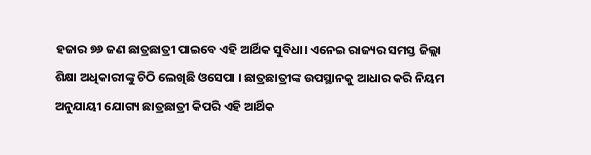ହଜାର ୭୬ ଜଣ ଛାତ୍ରଛାତ୍ରୀ ପାଇବେ ଏହି ଆର୍ଥିକ ସୁବିଧା। ଏନେଇ ରାଜ୍ୟର ସମସ୍ତ ଜିଲ୍ଲା ଶିକ୍ଷା ଅଧିକାରୀଙ୍କୁ ଚିଠି ଲେଖିଛି ଓସେପା । ଛାତ୍ରଛାତ୍ରୀଙ୍କ ଉପସ୍ଥାନକୁ ଆଧାର କରି ନିୟମ ଅନୁଯାୟୀ ଯୋଗ୍ୟ ଛାତ୍ରଛାତ୍ରୀ କିପରି ଏହି ଆର୍ଥିକ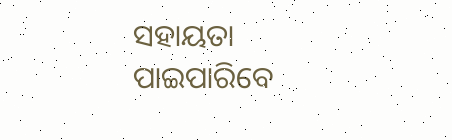ସହାୟତା ପାଇପାରିବେ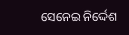ସେନେଇ ନିର୍ଦ୍ଦେଶ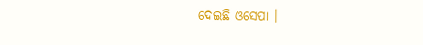ଦେଇଛି ଓସେପା ।